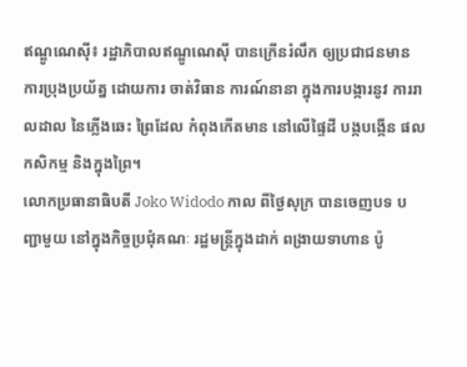ឥណ្ឌូណេស៊ី៖ រដ្ឋាភិបាលឥណ្ឌូណេស៊ី បានក្រើនរំលឹក ឲ្យប្រជាជនមាន ការប្រុងប្រយ័ត្ន ដោយការ ចាត់វិធាន ការណ៍នានា ក្នុងការបង្ការនូវ ការរាលដាល នៃភ្លើងឆេះ ព្រៃដែល កំពុងកើតមាន នៅលើផ្ទៃដី បង្កបង្កើន ផលកសិកម្ម និងក្នុងព្រៃ។
លោកប្រធានាធិបតី Joko Widodo កាល ពីថ្ងៃសុក្រ បានចេញបទ បញ្ជាមួយ នៅក្នុងកិច្ចប្រជុំគណៈ រដ្ឋមន្ត្រីក្នុងដាក់ ពង្រាយទាហាន ប៉ូ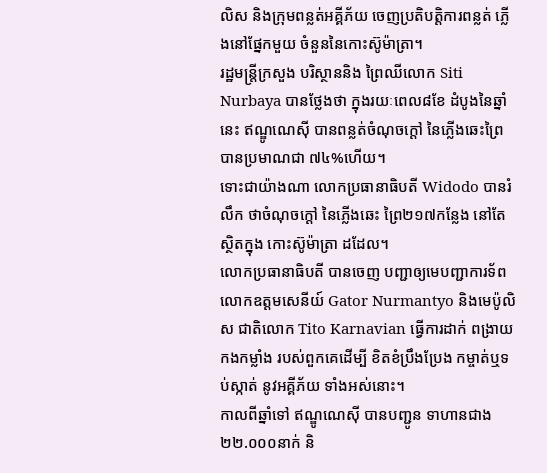លិស និងក្រុមពន្លត់អគ្គីភ័យ ចេញប្រតិបត្តិការពន្លត់ ភ្លើងនៅផ្នែកមួយ ចំនួននៃកោះស៊ូម៉ាត្រា។
រដ្ឋមន្ត្រីក្រសួង បរិស្ថាននិង ព្រៃឈីលោក Siti Nurbaya បានថ្លែងថា ក្នុងរយៈពេល៨ខែ ដំបូងនៃឆ្នាំនេះ ឥណ្ឌូណេស៊ី បានពន្លត់ចំណុចក្តៅ នៃភ្លើងឆេះព្រៃ បានប្រមាណជា ៧៤%ហើយ។
ទោះជាយ៉ាងណា លោកប្រធានាធិបតី Widodo បានរំលឹក ថាចំណុចក្តៅ នៃភ្លើងឆេះ ព្រៃ២១៧កន្លែង នៅតែស្ថិតក្នុង កោះស៊ូម៉ាត្រា ដដែល។
លោកប្រធានាធិបតី បានចេញ បញ្ជាឲ្យមេបញ្ជាការទ័ព លោកឧត្តមសេនីយ៍ Gator Nurmantyo និងមេប៉ូលិស ជាតិលោក Tito Karnavian ធ្វើការដាក់ ពង្រាយកងកម្លាំង របស់ពួកគេដើម្បី ខិតខំប្រឹងប្រែង កម្ចាត់ឬទប់ស្កាត់ នូវអគ្គីភ័យ ទាំងអស់នោះ។
កាលពីឆ្នាំទៅ ឥណ្ឌូណេស៊ី បានបញ្ជូន ទាហានជាង២២.០០០នាក់ និ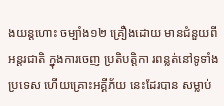ងយន្តហោះ ចម្បាំង១២ គ្រឿងដោយ មានជំនួយពី អន្តរជាតិ ក្នុងការចេញ ប្រតិបត្តិកា រពន្លត់នៅទូទាំង ប្រទេស ហើយគ្រោះអគ្គីភ័យ នេះដែរបាន សម្លាប់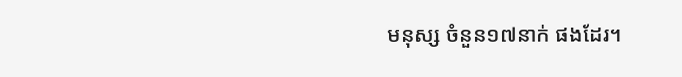មនុស្ស ចំនួន១៧នាក់ ផងដែរ។